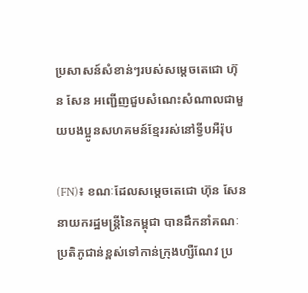ប្រសាសន៍សំខាន់ៗរបស់សម្តេចតេជោ ហ៊ុន សែន អញ្ជើញជួបសំណេះសំណាលជាមួយបងប្អូនសហគមន៍ខ្មែររស់នៅទ្វីបអឺរ៉ុប

(FN)៖ ខណៈដែលសម្តេចតេជោ ហ៊ុន សែន នាយករដ្ឋមន្រ្តីនៃកម្ពុជា បានដឹកនាំគណៈប្រតិភូជាន់ខ្ពស់ទៅកាន់ក្រុងហ្សឺណែវ ប្រ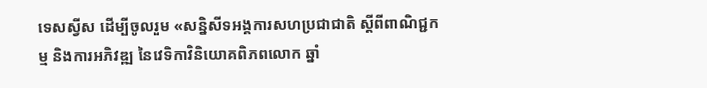ទេសស្វីស ដើម្បីចូលរួម «សន្និសីទអង្គការសហប្រជាជាតិ ស្តីពីពាណិជ្ជកម្ម និងការអភិវឌ្ឍ នៃវេទិកាវិនិយោគពិភពលោក ឆ្នាំ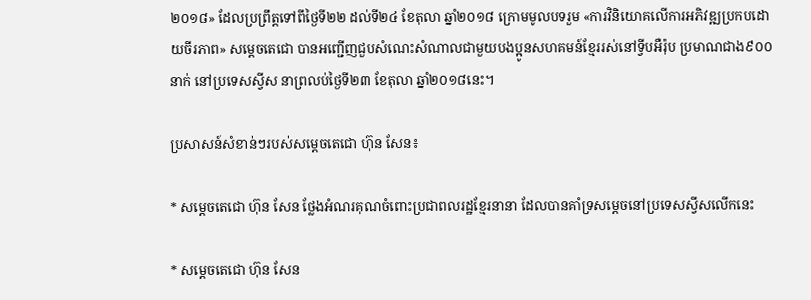២០១៨» ដែលប្រព្រឹត្តទៅពីថ្ងៃទី២២ ដល់ទី២៤ ខែតុលា ឆ្នាំ២០១៨ ក្រោមមូលបទរួម «ការវិនិយោគលើការអភិវឌ្ឍប្រកបដោយចីរភាព» សម្តេចតេជោ បានអញ្ជើញជួបសំណេះសំណាលជាមួយបងប្អូនសហគមន៍ខ្មែររស់នៅទ្វីបអឺរ៉ុប ប្រមាណជាង៩០០នាក់ នៅប្រទេសស្វីស នាព្រលប់ថ្ងៃទី២៣ ខែតុលា ឆ្នាំ២០១៨នេះ។

ប្រសាសន៍សំខាន់ៗរបស់សម្តេចតេជោ ហ៊ុន សែន៖

* សម្តេចតេជោ ហ៊ុន សែន ថ្លែងអំណរគុណចំពោះប្រជាពលរដ្ឋខ្មែរនានា ដែលបានគាំទ្រសម្តេចនៅប្រទេសស្វីសលើកនេះ

* សម្តេចតេជោ ហ៊ុន សែន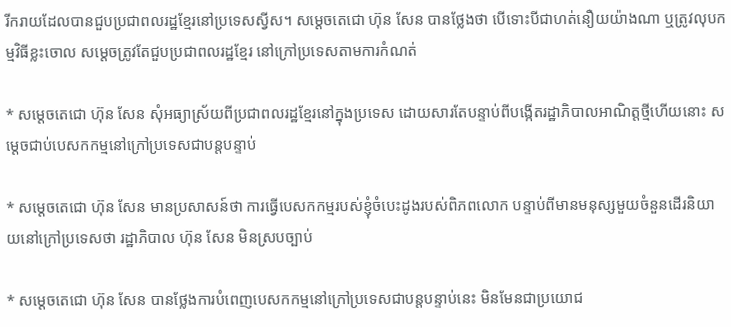រីករាយដែលបានជួបប្រជាពលរដ្ឋខ្មែរនៅប្រទេសស្វីស។ សម្តេចតេជោ ហ៊ុន សែន បានថ្លែងថា បើទោះបីជាហត់នឿយយ៉ាងណា ឬត្រូវលុបកម្មវិធីខ្លះចោល សម្តេចត្រូវតែជួបប្រជាពលរដ្ឋខ្មែរ នៅក្រៅប្រទេសតាមការកំណត់

* សម្តេចតេជោ ហ៊ុន សែន សុំអធ្យាស្រ័យពីប្រជាពលរដ្ឋខ្មែរនៅក្នុងប្រទេស ដោយសារតែបន្ទាប់ពីបង្កើតរដ្ឋាភិបាលអាណិត្តថ្មីហើយនោះ សម្តេចជាប់បេសកកម្មនៅក្រៅប្រទេសជាបន្តបន្ទាប់

* សម្តេចតេជោ ហ៊ុន សែន មានប្រសាសន៍ថា ការធ្វើបេសកកម្មរបស់ខ្ញុំចំបេះដូងរបស់ពិភពលោក បន្ទាប់ពីមានមនុស្សមួយចំនួនដើរនិយាយនៅក្រៅប្រទេសថា រដ្ឋាភិបាល ហ៊ុន សែន មិនស្របច្បាប់

* សម្តេចតេជោ ហ៊ុន សែន បានថ្លែងការបំពេញបេសកកម្មនៅក្រៅប្រទេសជាបន្តបន្ទាប់នេះ មិនមែនជាប្រយោជ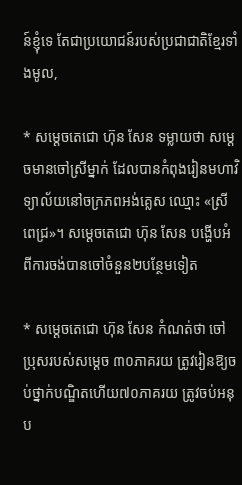ន៍ខ្ញុំទេ តែជាប្រយោជន៍របស់ប្រជាជាតិខ្មែរទាំងមូល,

* សម្តេចតេជោ ហ៊ុន សែន ទម្លាយថា សម្តេចមានចៅស្រីម្នាក់ ដែលបានកំពុងរៀនមហាវិទ្យាល័យនៅចក្រភពអង់គ្លេស ឈ្មោះ «ស្រីពេជ្រ»។ សម្តេចតេជោ ហ៊ុន សែន បង្ហើបអំពីការចង់បានចៅចំនួន២បន្ថែមទៀត

* សម្តេចតេជោ ហ៊ុន សែន កំណត់ថា ចៅប្រុសរបស់សម្តេច ៣០ភាគរយ ត្រូវរៀនឱ្យចប់ថ្នាក់បណ្ឌិតហើយ៧០ភាគរយ ត្រូវចប់អនុប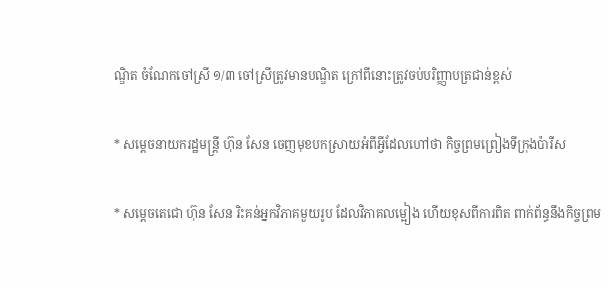ណ្ឌិត ចំណែកចៅស្រី ១/៣ ចៅស្រីត្រូវមានបណ្ឌិត ក្រៅពីនោះត្រូវចប់បរិញ្ញាបត្រជាន់ខ្ពស់

* សម្តេចនាយករដ្ឋមន្រ្តី ហ៊ុន សែន ចេញមុខបកស្រាយអំពីអ្វីដែលហៅថា កិច្ចព្រមព្រៀងទីក្រុងប៉ារីស

* សម្តេចតេជោ ហ៊ុន សែន រិះគន់អ្នកវិភាគមួយរូប ដែលវិភាគលម្អៀង ហើយខុសពីការពិត ពាក់ព័ន្ធនឹងកិច្ចព្រម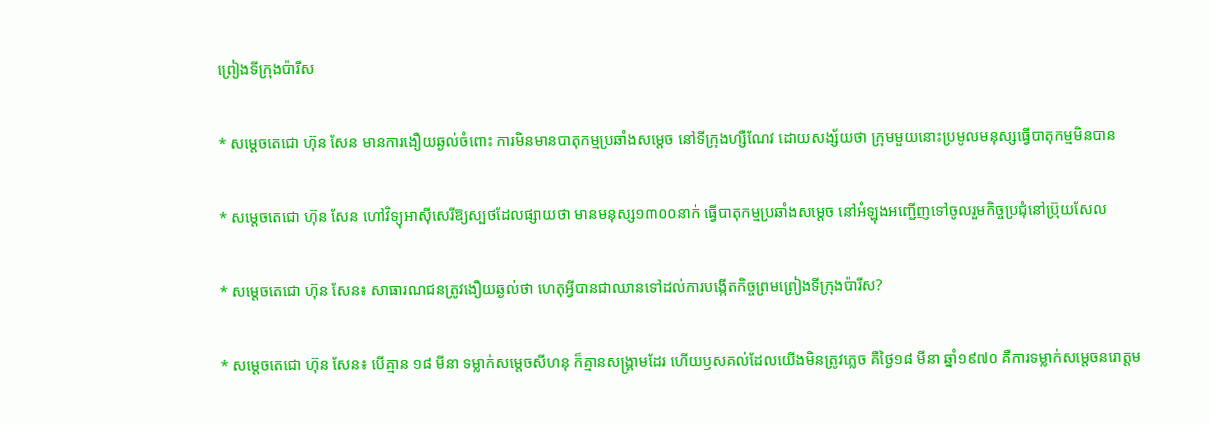ព្រៀងទីក្រុងប៉ារីស

* សម្តេចតេជោ ហ៊ុន សែន មានការងឿយឆ្ងល់ចំពោះ ការមិនមានបាតុកម្មប្រឆាំងសម្តេច នៅទីក្រុងហ្សឺណែវ ដោយសង្ស័យថា ក្រុមមួយនោះប្រមូលមនុស្សធ្វើបាតុកម្មមិនបាន

* សម្តេចតេជោ ហ៊ុន សែន ហៅវិទ្យុអាស៊ីសេរីឱ្យស្បថដែលផ្សាយថា មានមនុស្ស១៣០០នាក់ ធ្វើបាតុកម្មប្រឆាំងសម្តេច នៅអំឡុងអញ្ជើញទៅចូលរួមកិច្ចប្រជុំនៅប្រ៊ុយសែល

* សម្តេចតេជោ ហ៊ុន សែន៖ សាធារណជនត្រូវងឿយឆ្ងល់ថា ហេតុអ្វីបានជាឈានទៅដល់ការបង្កើតកិច្ចព្រមព្រៀងទីក្រុងប៉ារីស?

* សម្តេចតេជោ ហ៊ុន សែន៖ បើគ្មាន ១៨ មីនា ទម្លាក់សម្តេចសីហនុ ក៏គ្មានសង្គ្រាមដែរ ហើយឫសគល់ដែលយើងមិនត្រូវភ្លេច គឺថ្ងៃ១៨ មីនា ឆ្នាំ១៩៧០ គឺការទម្លាក់សម្តេចនរោត្តម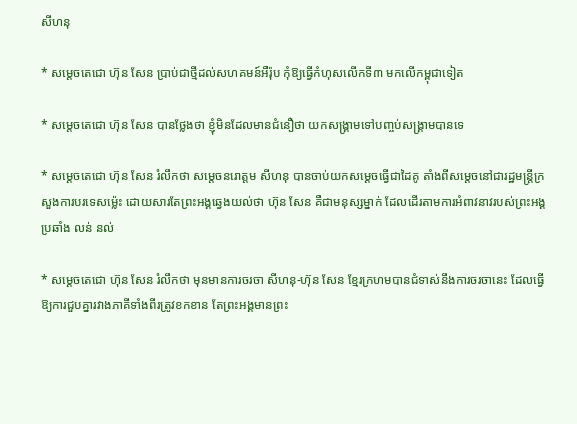សីហនុ

* សម្តេចតេជោ ហ៊ុន សែន ប្រាប់ជាថ្មីដល់សហគមន៍អឺរ៉ុប កុំឱ្យធ្វើកំហុសលើកទី៣ មកលើកម្ពុជាទៀត

* សម្តេចតេជោ ហ៊ុន សែន បានថ្លែងថា ខ្ញុំមិនដែលមានជំនឿថា យកសង្រ្គាមទៅបញ្ចប់សង្គ្រាមបានទេ

* សម្តេចតេជោ ហ៊ុន សែន រំលឹកថា សម្តេចនរោត្តម សីហនុ បានចាប់យកសម្តេចធ្វើជាដៃគូ តាំងពីសម្តេចនៅជារដ្ឋមន្រ្តីក្រសួងការបរទេសម្ល៉េះ ដោយសារតែព្រះអង្គឆ្វេងយល់ថា ហ៊ុន សែន គឺជាមនុស្សម្នាក់ ដែលដើរតាមការអំពាវនាវរបស់ព្រះអង្គ ប្រឆាំង លន់ នល់

* សម្តេចតេជោ ហ៊ុន សែន រំលឹកថា មុនមានការចរចា សីហនុ-ហ៊ុន សែន ខ្មែរក្រហមបានជំទាស់នឹងការចរចានេះ ដែលធ្វើឱ្យការជួបគ្នារវាងភាគីទាំងពីរត្រូវខកខាន តែព្រះអង្គមានព្រះ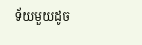ទ័យមួយដូច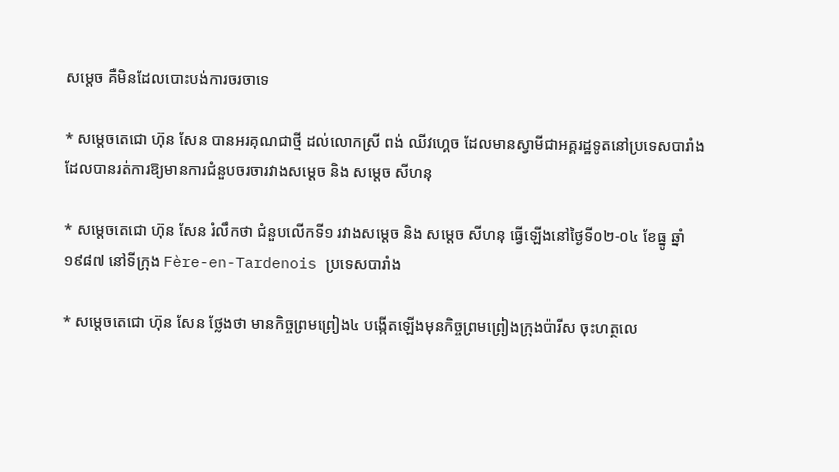សម្តេច គឺមិនដែលបោះបង់ការចរចាទេ

* សម្តេចតេជោ ហ៊ុន សែន បានអរគុណជាថ្មី ដល់លោកស្រី ពង់ ឈីវហ្គេច ដែលមានស្វាមីជាអគ្គរដ្ឋទូតនៅប្រទេសបារាំង ដែលបានរត់ការឱ្យមានការជំនួបចរចារវាងសម្តេច និង សម្តេច សីហនុ

* សម្តេចតេជោ ហ៊ុន សែន រំលឹកថា ជំនួបលើកទី១ រវាងសម្តេច និង សម្តេច សីហនុ ធ្វើឡើងនៅថ្ងៃទី០២-០៤ ខែធ្នូ ឆ្នាំ១៩៨៧ នៅទីក្រុង Fère-en-Tardenois ប្រទេសបារាំង

* សម្តេចតេជោ ហ៊ុន សែន ថ្លែងថា មានកិច្ចព្រមព្រៀង៤ បង្កើតឡើងមុនកិច្ចព្រមព្រៀងក្រុងប៉ារីស ចុះហត្ថលេ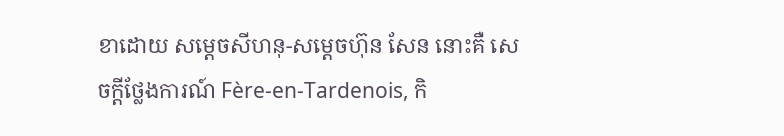ខាដោយ សម្តេចសីហនុ-សម្តេចហ៊ុន សែន នោះគឺ សេចក្តីថ្លែងការណ៍ Fère-en-Tardenois, កិ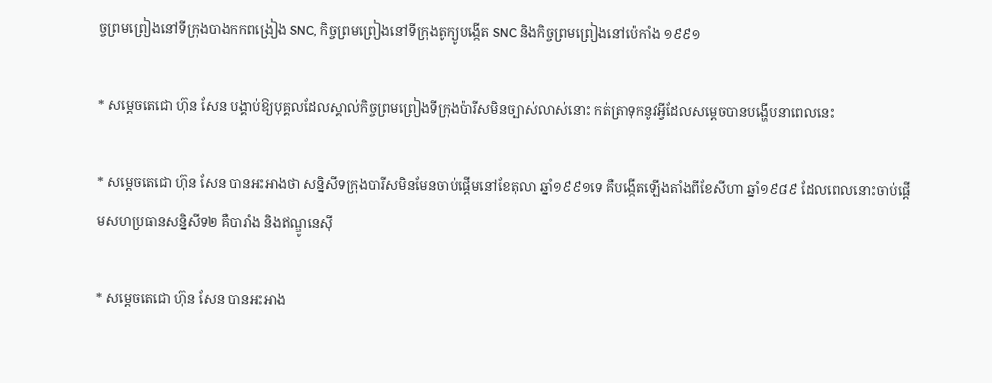ច្ចព្រមព្រៀងនៅទីក្រុងបាងកកពង្រៀង SNC, កិច្ចព្រមព្រៀងនៅទីក្រុងតូក្យូបង្កើត SNC និងកិច្ចព្រមព្រៀងនៅប៉េកាំង ១៩៩១

* សម្តេចតេជោ ហ៊ុន សែន បង្គាប់ឱ្យបុគ្គលដែលស្គាល់កិច្ចព្រមព្រៀងទីក្រុងប៉ារីសមិនច្បាស់លាស់នោះ កត់ត្រាទុកនូវអ្វីដែលសម្តេចបានបង្ហើបនាពេលនេះ

* សម្តេចតេជោ ហ៊ុន សែន បានអះអាងថា សន្និសីទក្រុងបារីសមិនមែនចាប់ផ្តើមនៅខែតុលា ឆ្នាំ១៩៩១ទេ គឺបង្កើតឡើងតាំងពីខែសីហា ឆ្នាំ១៩៨៩ ដែលពេលនោះចាប់ផ្តើមសហប្រធានសន្និសីទ២ គឺបារាំង និងឥណ្ឌូនេស៊ី

* សម្តេចតេជោ ហ៊ុន សែន បានអះអាង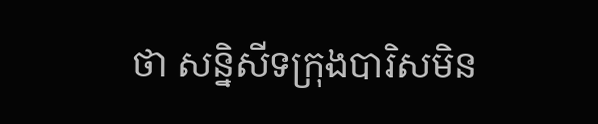ថា សន្និសីទក្រុងបារិសមិន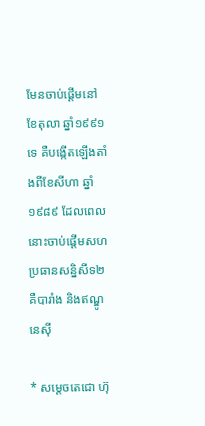មែនចាប់ផ្តើមនៅខែតុលា ឆ្នាំ១៩៩១ទេ គឺបង្កើតឡើងតាំងពីខែសីហា ឆ្នាំ១៩៨៩ ដែលពេលនោះចាប់ផ្តើមសហប្រធានសន្និសីទ២ គឺបារាំង និងឥណ្ឌូនេស៊ី

* សម្តេចតេជោ ហ៊ុ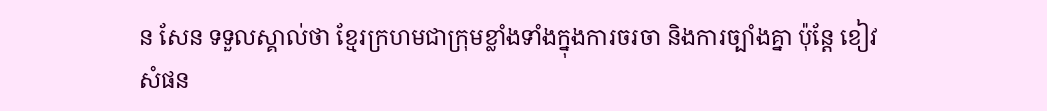ន សែន ទទួលស្គាល់ថា ខ្មែរក្រហមជាក្រុមខ្លាំងទាំងក្នុងការចរចា និងការច្បាំងគ្នា ប៉ុន្តែ ខៀវ សំផន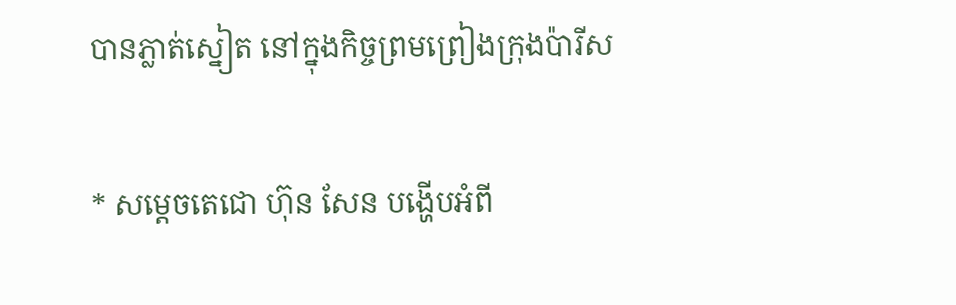បានភ្លាត់ស្នៀត នៅក្នុងកិច្ចព្រមព្រៀងក្រុងប៉ារីស

* សម្តេចតេជោ ហ៊ុន សែន បង្ហើបអំពី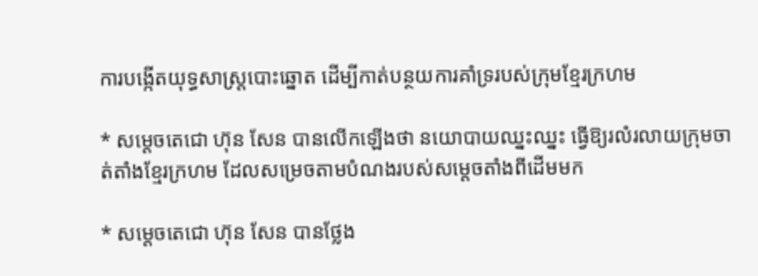ការបង្កើតយុទ្ធសាស្រ្តបោះឆ្នោត ដើម្បីកាត់បន្ថយការគាំទ្ររបស់ក្រុមខ្មែរក្រហម

* សម្តេចតេជោ ហ៊ុន សែន បានលើកឡើងថា នយោបាយឈ្នះឈ្នះ ធ្វើឱ្យរលំរលាយក្រុមចាត់តាំងខ្មែរក្រហម ដែលសម្រេចតាមបំណងរបស់សម្តេចតាំងពីដើមមក

* សម្តេចតេជោ ហ៊ុន សែន បានថ្លែង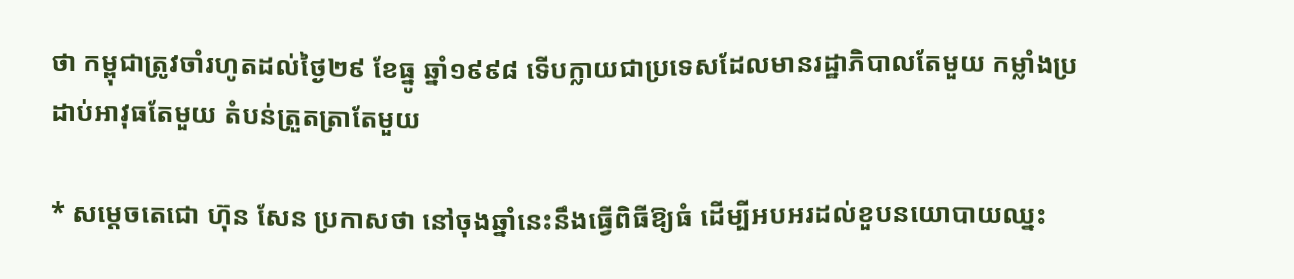ថា កម្ពុជាត្រូវចាំរហូតដល់ថ្ងៃ២៩ ខែធ្នូ ឆ្នាំ១៩៩៨ ទើបក្លាយជាប្រទេសដែលមានរដ្ឋាភិបាលតែមួយ កម្លាំងប្រដាប់អាវុធតែមួយ តំបន់ត្រួតត្រាតែមួយ

* សម្តេចតេជោ ហ៊ុន សែន ប្រកាសថា នៅចុងឆ្នាំនេះនឹងធ្វើពិធីឱ្យធំ ដើម្បីអបអរដល់ខួបនយោបាយឈ្នះ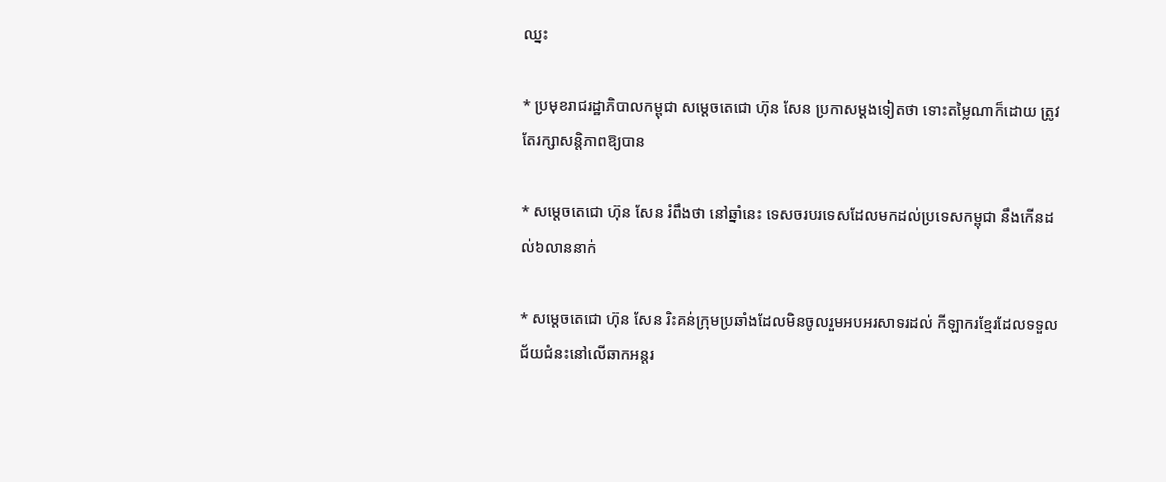ឈ្នះ

* ប្រមុខរាជរដ្ឋាភិបាលកម្ពុជា សម្តេចតេជោ ហ៊ុន សែន ប្រកាសម្តងទៀតថា ទោះតម្លៃណាក៏ដោយ ត្រូវតែរក្សាសន្តិភាពឱ្យបាន

* សម្តេចតេជោ ហ៊ុន សែន រំពឹងថា នៅឆ្នាំនេះ ទេសចរបរទេសដែលមកដល់ប្រទេសកម្ពុជា នឹងកើនដល់៦លាននាក់

* សម្តេចតេជោ ហ៊ុន សែន រិះគន់ក្រុមប្រឆាំងដែលមិនចូលរួមអបអរសាទរដល់ កីឡាករខ្មែរដែលទទួលជ័យជំនះនៅលើឆាកអន្តរ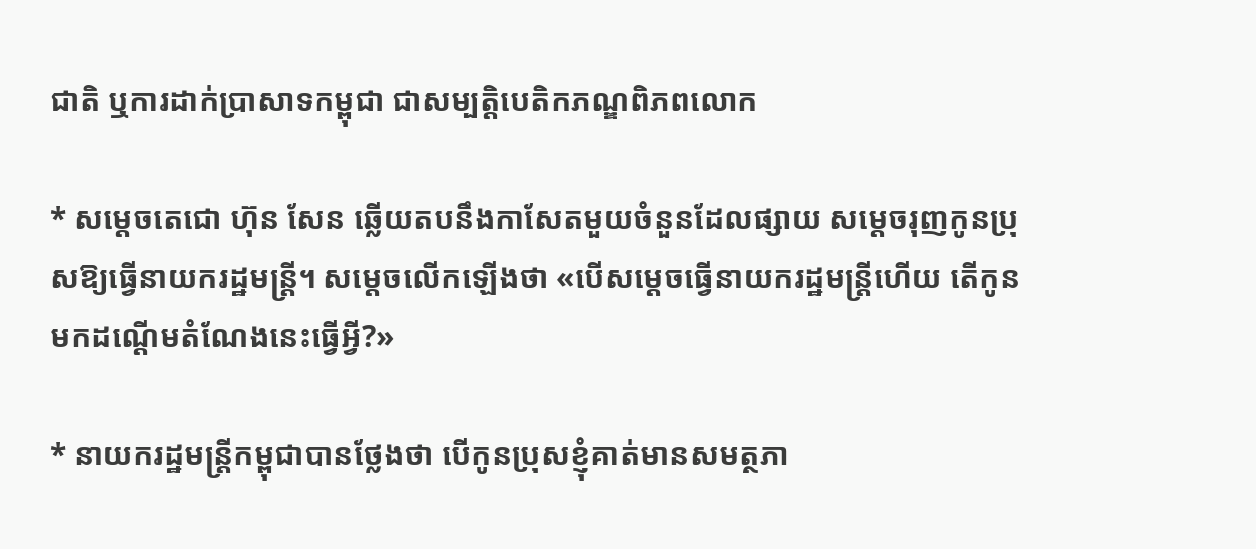ជាតិ ឬការដាក់ប្រាសាទកម្ពុជា ជាសម្បត្តិបេតិកភណ្ឌពិភពលោក

* សម្តេចតេជោ ហ៊ុន សែន ឆ្លើយតបនឹងកាសែតមួយចំនួនដែលផ្សាយ សម្តេចរុញកូនប្រុសឱ្យធ្វើនាយករដ្ឋមន្រ្តី។ សម្តេចលើកឡើងថា «បើសម្តេចធ្វើនាយករដ្ឋមន្រ្តីហើយ តើកូនមកដណ្តើមតំណែងនេះធ្វើអ្វី?»

* នាយករដ្ឋមន្រ្តីកម្ពុជាបានថ្លែងថា បើកូនប្រុសខ្ញុំគាត់មានសមត្ថភា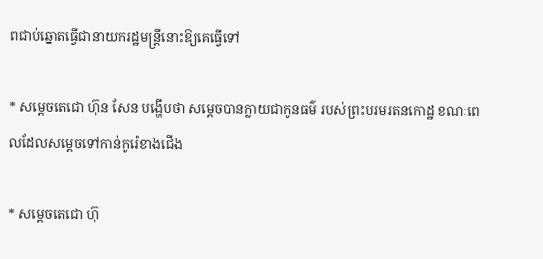ពជាប់ឆ្នោតធ្វើជានាយករដ្ឋមន្រ្តីនោះឱ្យគេធ្វើទៅ

* សម្តេចតេជោ ហ៊ុន សែន បង្ហើបថា សម្តេចបានក្លាយជាកូនធម៌ របស់ព្រះបរមរតនកោដ្ឋ ខណៈពេលដែលសម្តេចទៅកាន់កូរ៉េខាងជើង

* សម្តេចតេជោ ហ៊ុ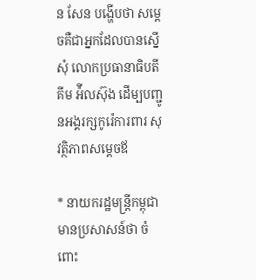ន សែន បង្ហើបថា សម្តេចគឺជាអ្នកដែលបានស្នើសុំ លោកប្រធានាធិបតី គីម អ៉ីលស៊ុង ដើម្បបញ្ជូនអង្គរក្សកូរ៉េការពារ សុវត្ថិភាពសម្តេចឪ

* នាយករដ្ឋមន្រ្តីកម្ពុជា មានប្រសាសន៍ថា ចំពោះ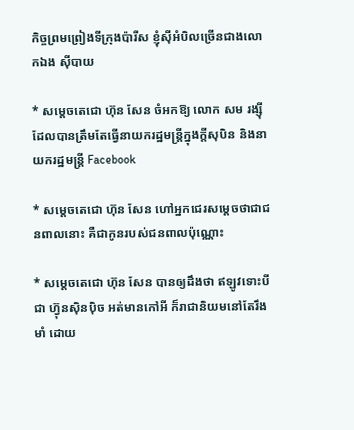កិច្ចព្រមព្រៀងទីក្រុងប៉ារីស ខ្ញុំស៊ីអំបិលច្រើនជាងលោកឯង ស៊ីបាយ

* សម្តេចតេជោ ហ៊ុន សែន ចំអកឱ្យ លោក សម រង្ស៊ី ដែលបានត្រឹមតែធ្វើនាយករដ្ឋមន្រ្តីក្នុងក្តីសុបិន និងនាយករដ្ឋមន្រ្តី Facebook

* សម្តេចតេជោ ហ៊ុន សែន ហៅអ្នកជេរសម្តេចថាជាជនពាលនោះ គឺជាកូនរបស់ជនពាលប៉ុណ្ណោះ

* សម្តេចតេជោ ហ៊ុន សែន បានឲ្យដឹងថា ឥឡូវទោះបីជា ហ៊្វុនស៊ិនប៉ិច អត់មានកៅអី ក៏រាជានិយមនៅតែរឹងមាំ ដោយ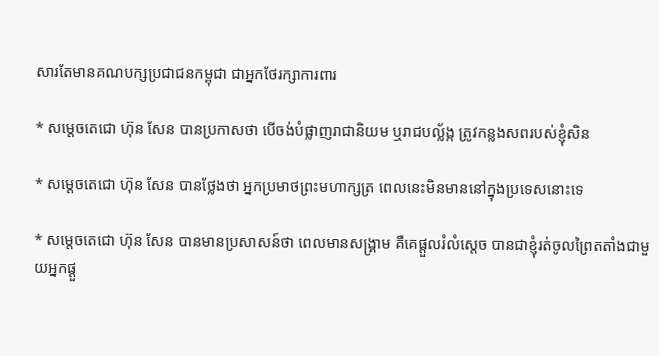សារតែមានគណបក្សប្រជាជនកម្ពុជា ជាអ្នកថែរក្សាការពារ

* សម្តេចតេជោ ហ៊ុន សែន បានប្រកាសថា បើចង់បំផ្លាញរាជានិយម ឬរាជបល្ល័ង្ក ត្រូវកន្លងសពរបស់ខ្ញុំសិន

* សម្តេចតេជោ ហ៊ុន សែន បានថ្លែងថា អ្នកប្រមាថព្រះមហាក្សត្រ ពេលនេះមិនមាននៅក្នុងប្រទេសនោះទេ

* សម្តេចតេជោ ហ៊ុន សែន បានមានប្រសាសន៍ថា ពេលមានសង្រ្គាម គឺគេផ្តួលរំលំស្តេច បានជាខ្ញុំរត់ចូលព្រៃតតាំងជាមួយអ្នកផ្តួ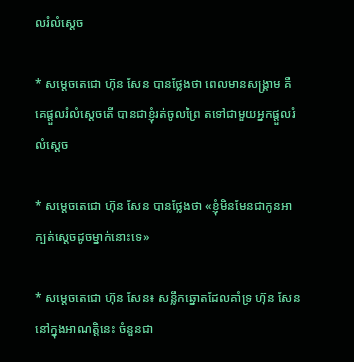លរំលំស្តេច

* សម្តេចតេជោ ហ៊ុន សែន បានថ្លែងថា ពេលមានសង្រ្គាម គឺគេផ្តួលរំលំស្តេចតើ បានជាខ្ញុំរត់ចូលព្រៃ តទៅជាមួយអ្នកផ្តួលរំលំស្តេច

* សម្តេចតេជោ ហ៊ុន សែន បានថ្លែងថា «ខ្ញុំមិនមែនជាកូនអាក្បត់ស្តេចដូចម្នាក់នោះទេ»

* សម្តេចតេជោ ហ៊ុន សែន៖ សន្លឹកឆ្នោតដែលគាំទ្រ ហ៊ុន សែន នៅក្នុងអាណត្តិនេះ ចំនួនជា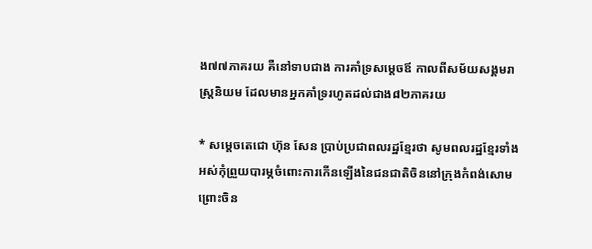ង៧៧ភាគរយ គឺនៅទាបជាង ការគាំទ្រសម្តេចឪ កាលពីសម័យសង្គមរាស្រ្តនិយម ដែលមានអ្នកគាំទ្ររហូតដល់ជាង៨២ភាគរយ

* សម្តេចតេជោ ហ៊ុន សែន ប្រាប់ប្រជាពលរដ្ឋខ្មែរថា សូមពលរដ្ឋខ្មែរទាំងអស់កុំព្រួយបារម្ភចំពោះការកើនឡើងនៃជនជាតិចិននៅក្រុងកំពង់សោម ព្រោះចិន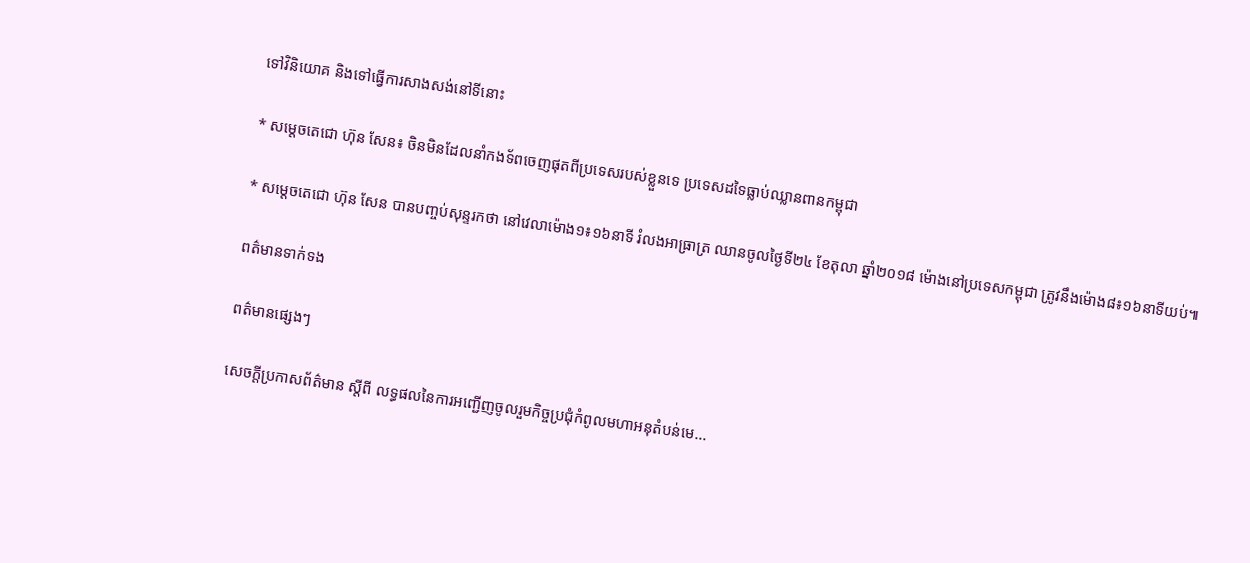ទៅវិនិយោគ និងទៅធ្វើការសាងសង់នៅទីនោះ

* សម្តេចតេជោ ហ៊ុន សែន៖ ចិនមិនដែលនាំកងទ័ពចេញផុតពីប្រទេសរបស់ខ្លួនទេ ប្រទេសដទៃធ្លាប់ឈ្លានពានកម្ពុជា

* សម្តេចតេជោ ហ៊ុន សែន បានបញ្ចប់សុន្ទរកថា នៅវេលាម៉ោង១៖១៦នាទី រំលងអាធ្រាត្រ ឈានចូលថ្ងៃទី២៤ ខែតុលា ឆ្នាំ២០១៨ ម៉ោងនៅប្រទេសកម្ពុជា ត្រូវនឹងម៉ោង៨៖១៦នាទីយប់៕

ពត៌មានទាក់ទង

ពត៌មានផ្សេងៗ

សេចក្តីប្រកាសព័ត៌មាន ស្តីពី លទ្ធផលនៃការអញ្ជើញចូលរួមកិច្ចប្រជុំកំពូលមហាអនុតំបន់មេ...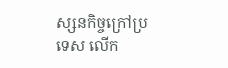ស្សនកិច្ចក្រៅប្រទេស លើក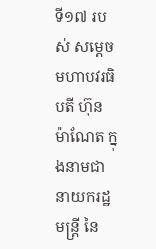ទី១៧ របស់ សម្តេចមហាបវរធិបតី ហ៊ុន ម៉ាណែត ក្នុងនាមជានាយករដ្ឋមន្ត្រី នៃ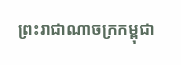ព្រះរាជាណាចក្រកម្ពុជា